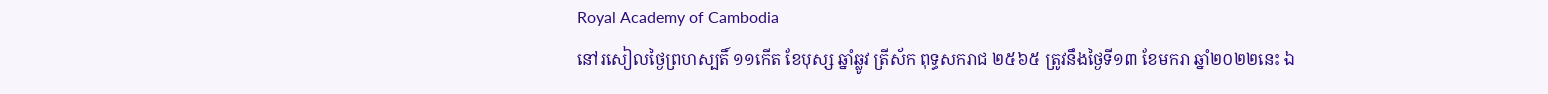Royal Academy of Cambodia
នៅរសៀលថ្ងៃព្រហស្បតិ៍ ១១កើត ខែបុស្ស ឆ្នាំឆ្លូវ ត្រីស័ក ពុទ្ធសករាជ ២៥៦៥ ត្រូវនឹងថ្ងៃទី១៣ ខែមករា ឆ្នាំ២០២២នេះ ឯ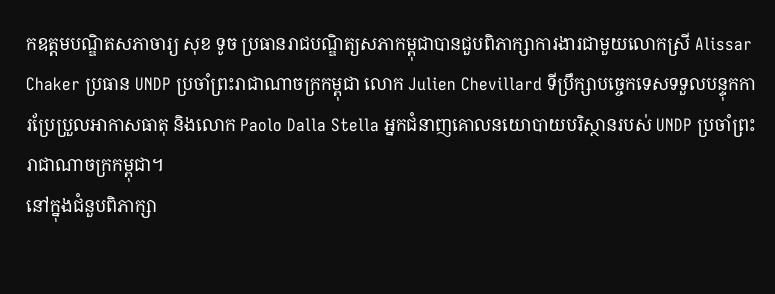កឧត្តមបណ្ឌិតសភាចារ្យ សុខ ទូច ប្រធានរាជបណ្ឌិត្យសភាកម្ពុជាបានជួបពិភាក្សាការងារជាមួយលោកស្រី Alissar Chaker ប្រធាន UNDP ប្រចាំព្រះរាជាណាចក្រកម្ពុជា លោក Julien Chevillard ទីប្រឹក្សាបច្ចេកទេសទទួលបន្ទុកការប្រែប្រួលអាកាសធាតុ និងលោក Paolo Dalla Stella អ្នកជំនាញគោលនយោបាយបរិស្ថានរបស់ UNDP ប្រចាំព្រះរាជាណាចក្រកម្ពុជា។
នៅក្នុងជំនួបពិភាក្សា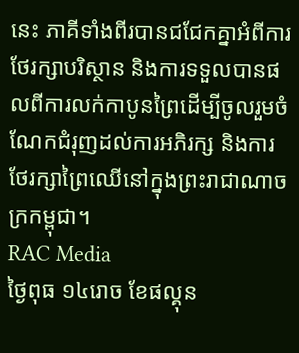នេះ ភាគីទាំងពីរបានជជែកគ្នាអំពីការថែរក្សាបរិស្ថាន និងការទទួលបានផលពីការលក់កាបូនព្រៃដើម្បីចូលរួមចំណែកជំរុញដល់ការអភិរក្ស និងការថែរក្សាព្រៃឈើនៅក្នុងព្រះរាជាណាចក្រកម្ពុជា។
RAC Media
ថ្ងៃពុធ ១៤រោច ខែផល្គុន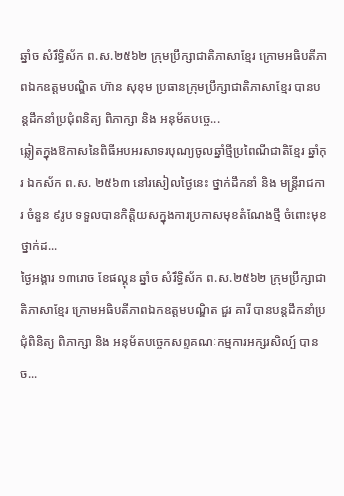ឆ្នាំច សំរឹទ្ធិស័ក ព.ស.២៥៦២ ក្រុមប្រឹក្សាជាតិភាសាខ្មែរ ក្រោមអធិបតីភាពឯកឧត្តមបណ្ឌិត ហ៊ាន សុខុម ប្រធានក្រុមប្រឹក្សាជាតិភាសាខ្មែរ បានបន្តដឹកនាំប្រជុំពនិត្យ ពិភាក្សា និង អនុម័តបច្ចេ...
ឆ្លៀតក្នុងឱកាសនៃពិធីអបអរសាទរបុណ្យចូលឆ្នាំថ្មីប្រពៃណីជាតិខ្មែរ ឆ្នាំកុរ ឯកស័ក ព.ស. ២៥៦៣ នៅរសៀលថ្ងៃនេះ ថ្នាក់ដឹកនាំ និង មន្ត្រីរាជការ ចំនួន ៩រូប ទទួលបានកិត្តិយសក្នុងការប្រកាសមុខតំណែងថ្មី ចំពោះមុខថ្នាក់ដ...
ថ្ងៃអង្គារ ១៣រោច ខែផល្គុន ឆ្នាំច សំរឹទ្ធិស័ក ព.ស.២៥៦២ ក្រុមប្រឹក្សាជាតិភាសាខ្មែរ ក្រោមអធិបតីភាពឯកឧត្តមបណ្ឌិត ជួរ គារី បានបន្តដឹកនាំប្រជុំពិនិត្យ ពិភាក្សា និង អនុម័តបច្ចេកសព្ទគណៈកម្មការអក្សរសិល្ប៍ បានច...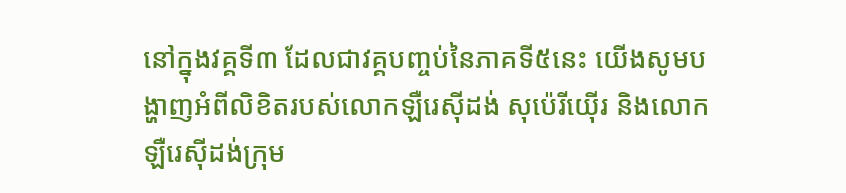នៅក្នុងវគ្គទី៣ ដែលជាវគ្គបញ្ចប់នៃភាគទី៥នេះ យើងសូមបង្ហាញអំពីលិខិតរបស់លោកឡឺរេស៊ីដង់ សុប៉េរីយ៉ើរ និងលោកឡឺរេស៊ីដង់ក្រុម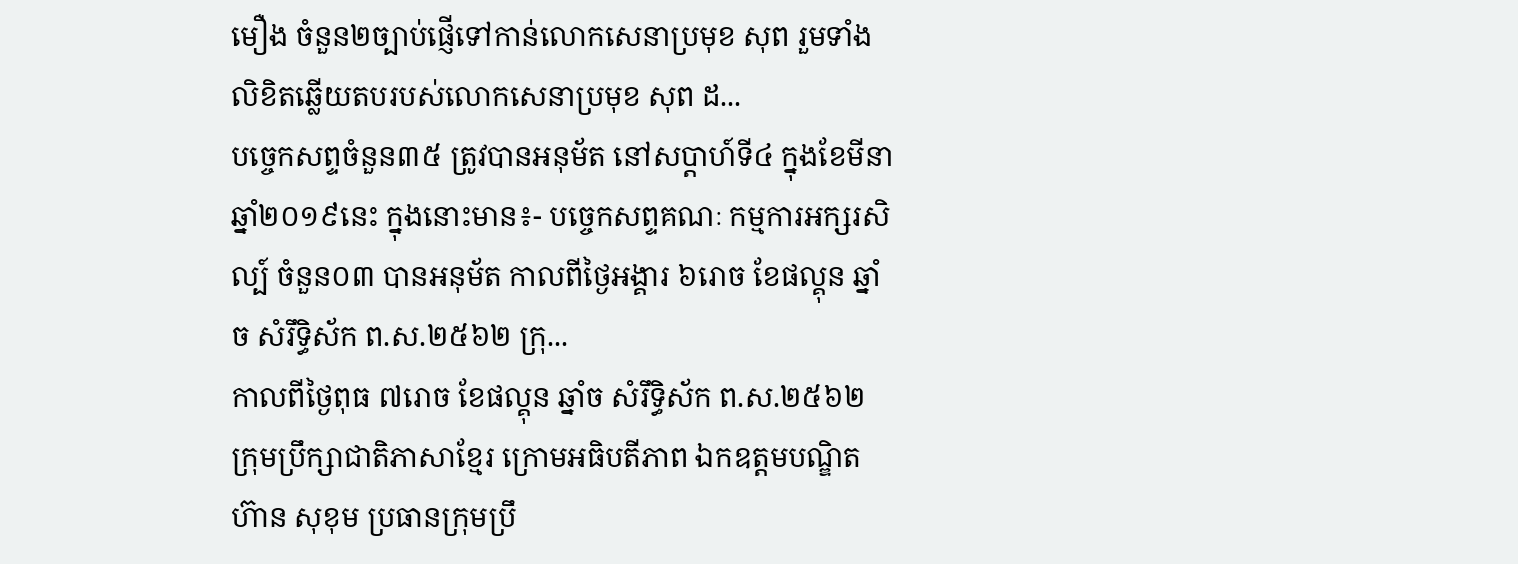មឿង ចំនួន២ច្បាប់ផ្ញើទៅកាន់លោកសេនាប្រមុខ សុព រួមទាំងលិខិតឆ្លើយតបរបស់លោកសេនាប្រមុខ សុព ដ...
បច្ចេកសព្ទចំនួន៣៥ ត្រូវបានអនុម័ត នៅសប្តាហ៍ទី៤ ក្នុងខែមីនា ឆ្នាំ២០១៩នេះ ក្នុងនោះមាន៖- បច្ចេកសព្ទគណៈ កម្មការអក្សរសិល្ប៍ ចំនួន០៣ បានអនុម័ត កាលពីថ្ងៃអង្គារ ៦រោច ខែផល្គុន ឆ្នាំច សំរឹទ្ធិស័ក ព.ស.២៥៦២ ក្រុ...
កាលពីថ្ងៃពុធ ៧រោច ខែផល្គុន ឆ្នាំច សំរឹទ្ធិស័ក ព.ស.២៥៦២ ក្រុមប្រឹក្សាជាតិភាសាខ្មែរ ក្រោមអធិបតីភាព ឯកឧត្តមបណ្ឌិត ហ៊ាន សុខុម ប្រធានក្រុមប្រឹ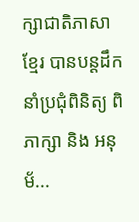ក្សាជាតិភាសាខ្មែរ បានបន្តដឹកនាំប្រជុំពិនិត្យ ពិភាក្សា និង អនុម័...